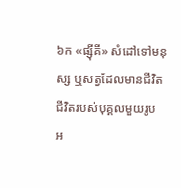៦ក «ផ្ស៊ីគី» សំដៅទៅមនុស្ស ឬសត្វដែលមានជីវិត ជីវិតរបស់បុគ្គលមួយរូប អ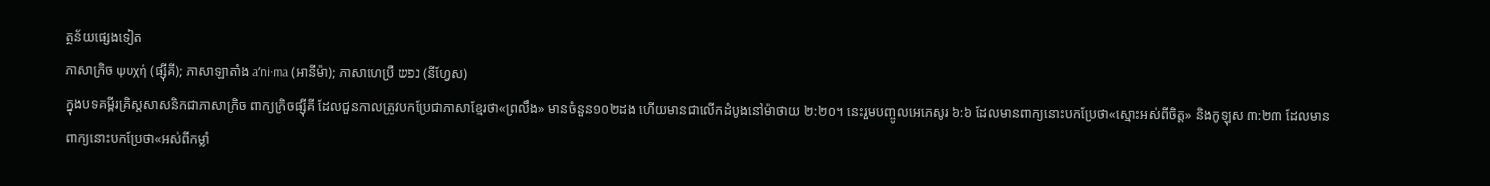ត្ថន័យផ្សេងទៀត
ភាសាក្រិច ψυχή (ផ្ស៊ីគី); ភាសាឡាតាំង aʹni·ma (អានីម៉ា); ភាសាហេប្រឺ נפש (នីហ្វែស)
ក្នុងបទគម្ពីរគ្រិស្តសាសនិកជាភាសាក្រិច ពាក្យក្រិចផ្ស៊ីគី ដែលជួនកាលត្រូវបកប្រែជាភាសាខ្មែរថា«ព្រលឹង» មានចំនួន១០២ដង ហើយមានជាលើកដំបូងនៅម៉ាថាយ ២:២០។ នេះរួមបញ្ចូលអេភេសូរ ៦:៦ ដែលមានពាក្យនោះបកប្រែថា«ស្មោះអស់ពីចិត្ត» និងកូឡុស ៣:២៣ ដែលមានពាក្យនោះបកប្រែថា«អស់ពីកម្លាំ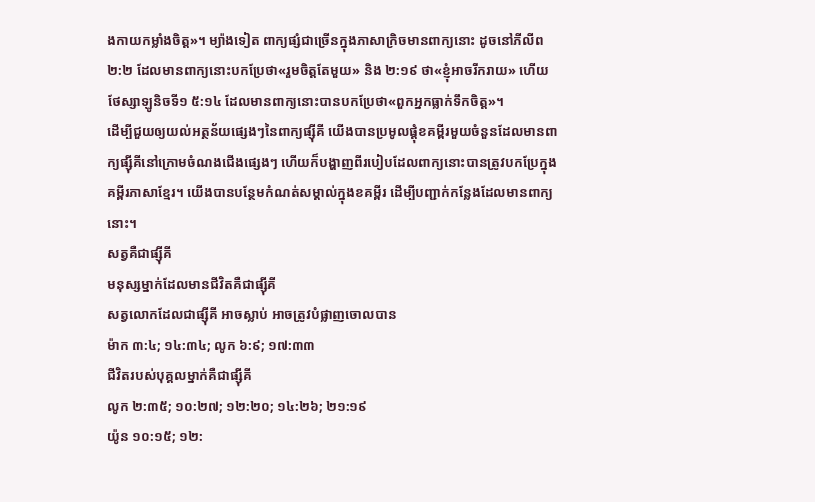ងកាយកម្លាំងចិត្ត»។ ម្យ៉ាងទៀត ពាក្យផ្សំជាច្រើនក្នុងភាសាក្រិចមានពាក្យនោះ ដូចនៅភីលីព ២:២ ដែលមានពាក្យនោះបកប្រែថា«រួមចិត្តតែមួយ» និង ២:១៩ ថា«ខ្ញុំអាចរីករាយ» ហើយថែស្សាឡូនិចទី១ ៥:១៤ ដែលមានពាក្យនោះបានបកប្រែថា«ពួកអ្នកធ្លាក់ទឹកចិត្ត»។
ដើម្បីជួយឲ្យយល់អត្ថន័យផ្សេងៗនៃពាក្យផ្ស៊ីគី យើងបានប្រមូលផ្ដុំខគម្ពីរមួយចំនួនដែលមានពាក្យផ្ស៊ីគីនៅក្រោមចំណងជើងផ្សេងៗ ហើយក៏បង្ហាញពីរបៀបដែលពាក្យនោះបានត្រូវបកប្រែក្នុងគម្ពីរភាសាខ្មែរ។ យើងបានបន្ថែមកំណត់សម្គាល់ក្នុងខគម្ពីរ ដើម្បីបញ្ជាក់កន្លែងដែលមានពាក្យនោះ។
សត្វគឺជាផ្ស៊ីគី
មនុស្សម្នាក់ដែលមានជីវិតគឺជាផ្ស៊ីគី
សត្វលោកដែលជាផ្ស៊ីគី អាចស្លាប់ អាចត្រូវបំផ្លាញចោលបាន
ម៉ាក ៣:៤; ១៤:៣៤; លូក ៦:៩; ១៧:៣៣
ជីវិតរបស់បុគ្គលម្នាក់គឺជាផ្ស៊ីគី
លូក ២:៣៥; ១០:២៧; ១២:២០; ១៤:២៦; ២១:១៩
យ៉ូន ១០:១៥; ១២: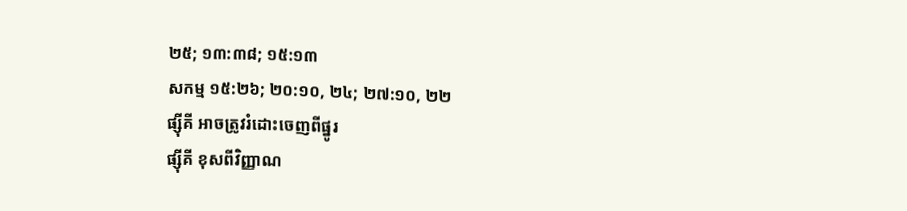២៥; ១៣:៣៨; ១៥:១៣
សកម្ម ១៥:២៦; ២០:១០, ២៤; ២៧:១០, ២២
ផ្ស៊ីគី អាចត្រូវរំដោះចេញពីផ្នូរ
ផ្ស៊ីគី ខុសពីវិញ្ញាណ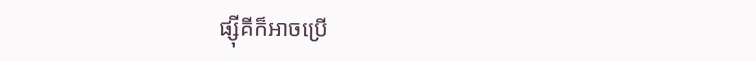ផ្ស៊ីគីក៏អាចប្រើ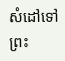សំដៅទៅព្រះ